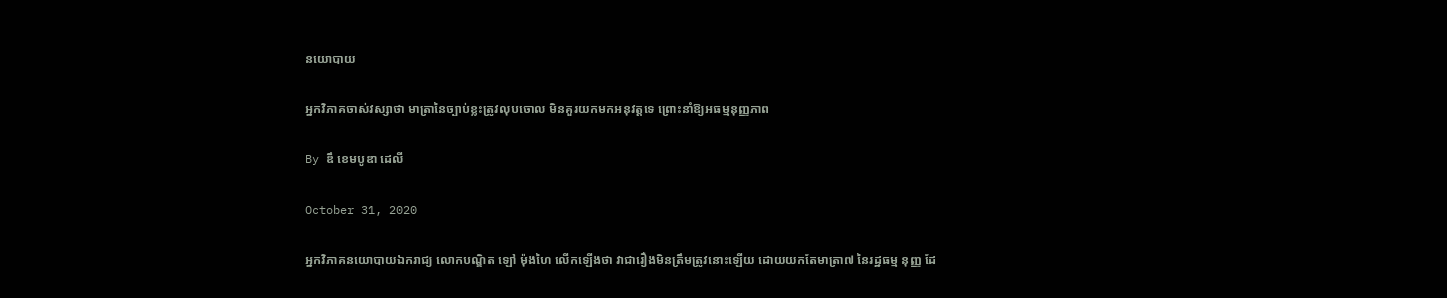នយោបាយ

អ្នកវិភាគចាស់វស្សាថា មាត្រានៃច្បាប់ខ្លះត្រូវលុបចោល មិនគួរយកមកអនុវត្តទេ ព្រោះនាំឱ្យអធម្មនុញ្ញភាព

By ឌឹ ខេមបូឌា ដេលី

October 31, 2020

អ្នកវិភាគនយោបាយឯករាជ្យ លោកបណ្ឌិត ឡៅ ម៉ុងហៃ លើកឡើងថា វាជារឿងមិនត្រឹមត្រូវនោះឡើយ ដោយយកតែមាត្រា៧ នៃរដ្ឋធម្ម នុញ្ញ ដែ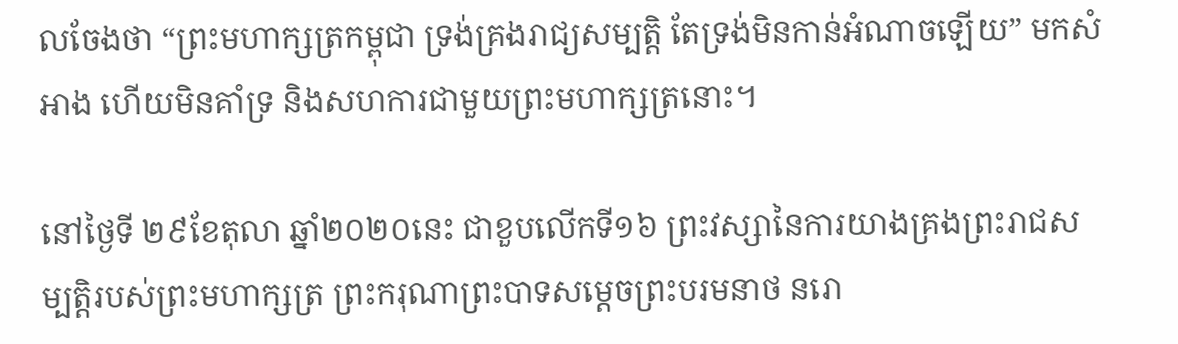លចែងថា “ព្រះមហាក្សត្រកម្ពុជា ទ្រង់គ្រងរាជ្យសម្បត្តិ តែទ្រង់មិនកាន់អំណាចឡើយ” មកសំអាង ហើយមិនគាំទ្រ និងសហការជាមួយព្រះមហាក្សត្រនោះ។

នៅថ្ងៃទី ២៩ខែតុលា ឆ្នាំ២០២០នេះ ជាខួបលើកទី១៦ ព្រះវស្សានៃការយាងគ្រងព្រះរាជសម្បត្តិរបស់ព្រះមហាក្សត្រ ព្រះករុណាព្រះបាទសម្តេចព្រះបរមនាថ នរោ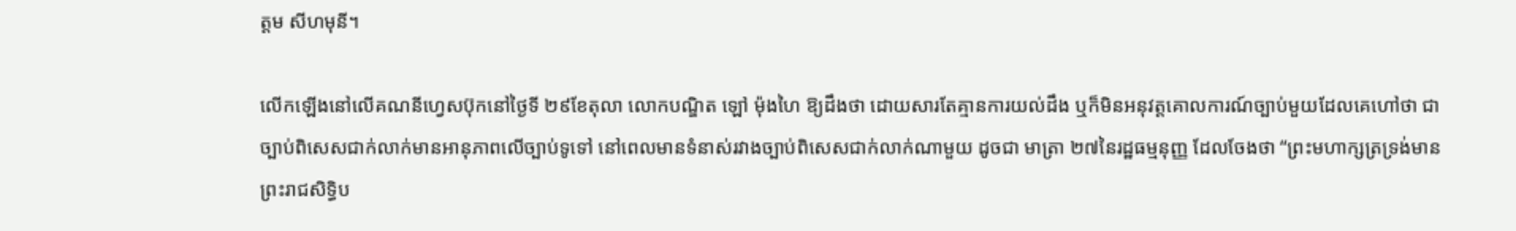ត្តម សីហមុនី។

លើកឡើងនៅលើគណនីហ្វេសប៊ុកនៅថ្ងៃទី ២៩ខែតុលា លោកបណ្ឌិត ឡៅ ម៉ុងហៃ ឱ្យដឹងថា ដោយសារតែគ្មានការយល់ដឹង ឬក៏មិនអនុវត្តគោលការណ៍ច្បាប់មួយដែលគេហៅថា ជាច្បាប់ពិសេសជាក់លាក់មានអានុភាពលើច្បាប់ទូទៅ នៅពេលមានទំនាស់រវាងច្បាប់ពិសេសជាក់លាក់ណាមួយ ដូចជា មាត្រា ២៧នៃរដ្ឋធម្មនុញ្ញ ដែលចែងថា “ព្រះមហាក្សត្រទ្រង់មានព្រះរាជសិទ្ធិប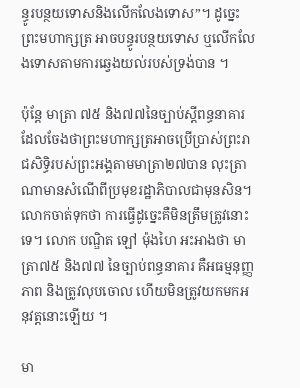ន្ធូរបន្ថយទោសនិងលើកលែងទោស”។ ដូច្នេះព្រះមហាក្សត្រ អាចបន្ធូរបន្ថយទោស ឬលើកលែងទោសតាមការឆ្វេងយល់របស់ទ្រង់បាន ។

ប៉ុន្តែ មាត្រា ៧៥ និង៧៧នៃច្បាប់ស្តីពន្ធនាគារ ដែលចែងថាព្រះមហាក្សត្រអាចប្រើប្រាស់ព្រះរាជសិទ្ធិរបស់ព្រះអង្គតាមមាត្រា២៧បាន លុះត្រាណាមានសំណើពីប្រមុខរដ្ឋាភិបាលជាមុនសិន។ លោកចាត់ទុកថា ការធ្វើដូច្នេះគឺមិនត្រឹមត្រូវនោះទេ។ លោក បណ្ឌិត ឡៅ ម៉ុងហៃ អះអាងថា មាត្រា៧៥ និង៧៧ នៃច្បាប់ពន្ធនាគារ គឺអធម្មនុញ្ញភាព និងត្រូវលុបចោល ហើយមិនត្រូវយកមកអនុវត្តនោះឡើយ ។

មា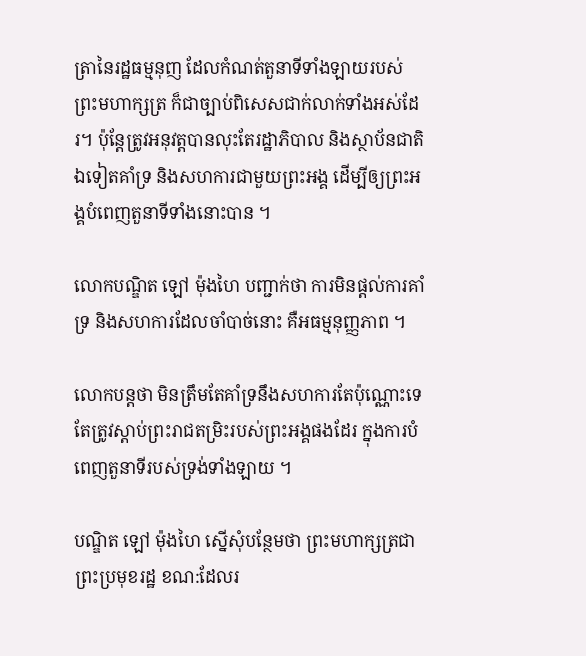ត្រានៃរដ្ឋធម្មនុញ ដែលកំណត់តួនាទីទាំងឡាយរបស់ព្រះមហាក្សត្រ ក៏ជាច្បាប់ពិសេសជាក់លាក់ទាំងអស់ដែរ។ ប៉ុន្តែត្រូវអនុវត្តបានលុះតែរដ្ឋាភិបាល និងស្ថាប័នជាតិឯទៀតគាំទ្រ និងសហការជាមួយព្រះអង្គ ដើម្បីឲ្យព្រះអង្គបំពេញតួនាទីទាំងនោះបាន ។

លោកបណ្ឌិត ឡៅ ម៉ុងហៃ បញ្ជាក់ថា ការមិនផ្តល់ការគាំទ្រ និងសហការដែលចាំបាច់នោះ គឺអធម្មនុញ្ញភាព ។

លោកបន្តថា មិនត្រឹមតែគាំទ្រនឹងសហការតែប៉ុណ្ណោះទេ តែត្រូវស្តាប់ព្រះរាជតម្រិះរបស់ព្រះអង្គផងដែរ ក្នុងការបំពេញតួនាទីរបស់ទ្រង់ទាំងឡាយ ។

បណ្ឌិត ឡៅ ម៉ុងហៃ ស្នើសុំបន្ថែមថា ព្រះមហាក្សត្រជា ព្រះប្រមុខរដ្ឋ ខណ:ដែលរ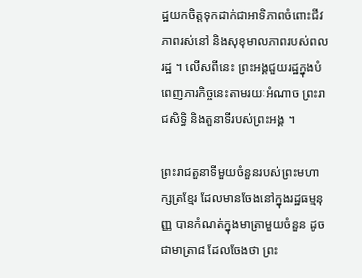ដ្ឋយកចិត្តទុកដាក់ជាអាទិភាពចំពោះជីវភាពរស់នៅ និងសុខុមាលភាពរបស់ពលរដ្ឋ ។ លើសពីនេះ ព្រះអង្គជួយរដ្ឋក្នុងបំពេញភារកិច្ចនេះតាមរយៈអំណាច ព្រះរាជសិទ្ធិ និងតួនាទីរបស់ព្រះអង្គ ។

ព្រះរាជតួនាទីមួយចំនួនរបស់ព្រះមហាក្សត្រខ្មែរ ដែលមានចែងនៅក្នុងរដ្ឋធម្មនុញ្ញ បានកំណត់ក្នុងមាត្រាមួយចំនួន ដូចជាមាត្រា៨ ដែលចែងថា ព្រះ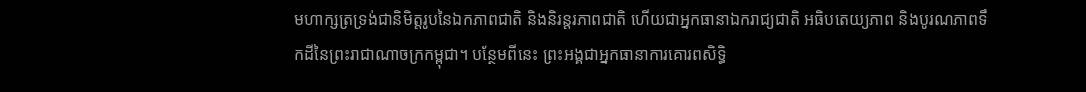មហាក្សត្រទ្រង់ជានិមិត្តរូបនៃឯកភាពជាតិ និងនិរន្តរភាពជាតិ ហើយជាអ្នកធានាឯករាជ្យជាតិ អធិបតេយ្យភាព និងបូរណភាពទឹកដីនៃព្រះរាជាណាចក្រកម្ពុជា។ បន្ថែមពីនេះ ព្រះអង្គជាអ្នកធានាការគោរពសិទ្ធិ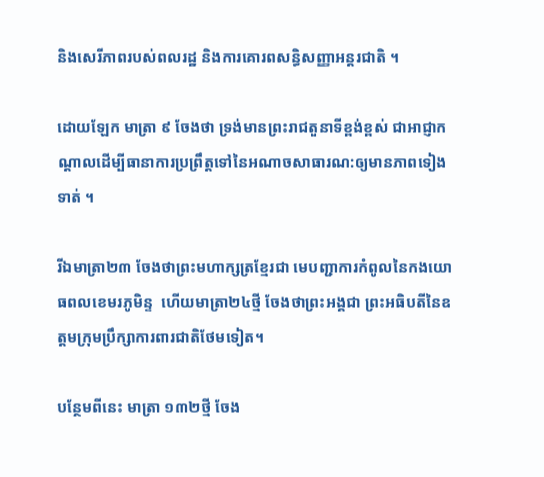និងសេរីភាពរបស់ពលរដ្ឋ និងការគោរពសន្ធិសញ្ញាអន្តរជាតិ ។

ដោយឡែក មាត្រា ៩ ចែងថា ទ្រង់មានព្រះរាជតួនាទីខ្ពង់ខ្ពស់ ជាអាជ្ញាកណ្តាលដើម្បីធានាការប្រព្រឹត្តទៅនៃអណាចសាធារណ:ឲ្យមានភាពទៀងទាត់ ។

រីឯមាត្រា២៣ ចែងថាព្រះមហាក្សត្រខ្មែរជា មេបញ្ជាការកំពូលនៃកងយោធពលខេមរភូមិន្ទ  ហើយមាត្រា២៤ថ្មី ចែងថាព្រះអង្គជា ព្រះអធិបតីនៃឧត្តមក្រុមប្រឹក្សាការពារជាតិថែមទៀត។

បន្ថែមពីនេះ មាត្រា ១៣២ថ្មី ចែង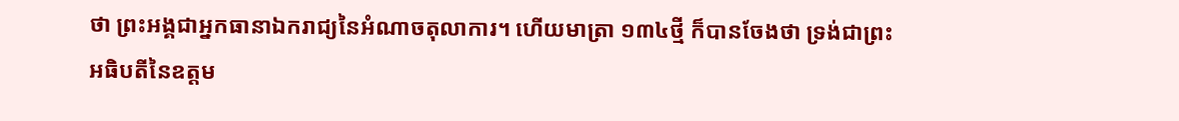ថា ព្រះអង្គជាអ្នកធានាឯករាជ្យនៃអំណាចតុលាការ។ ហើយមាត្រា ១៣៤ថ្មី ក៏បានចែងថា ទ្រង់ជាព្រះអធិបតីនៃឧត្តម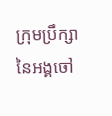ក្រុមប្រឹក្សានៃអង្គចៅ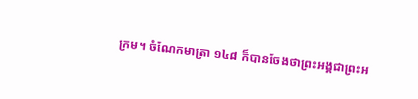ក្រម។ ចំណែកមាត្រា ១៤៨ ក៏បានចែងថាព្រះអង្គជាព្រះអ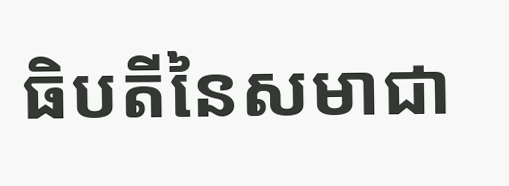ធិបតីនៃសមាជា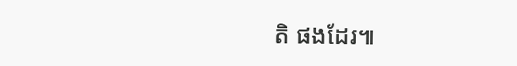តិ ផងដែរ៕